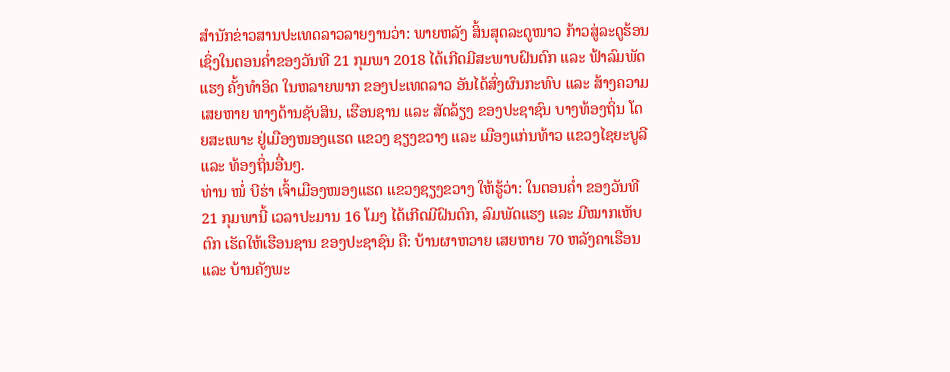ສຳນັກຂ່າວສານປະເທດລາວລາຍງານວ່າ: ພາຍຫລັງ ສິ້ນສຸດລະດູໜາວ ກ້າວສູ່ລະດູຮ້ອນ ເຊິ່ງໃນຕອນຄໍ່າຂອງວັນທີ 21 ກຸມພາ 2018 ໄດ້ເກີດມີສະພາບຝົນຕົກ ແລະ ຟ້າລົມພັດແຮງ ຄັ້ງທຳອິດ ໃນຫລາຍພາກ ຂອງປະເທດລາວ ອັນໄດ້ສົ່ງຜົນກະທົບ ແລະ ສ້າງຄວາມເສຍຫາຍ ທາງດ້ານຊັບສິນ, ເຮືອນຊານ ແລະ ສັດລ້ຽງ ຂອງປະຊາຊົນ ບາງທ້ອງຖິ່ນ ໂດຍສະເພາະ ຢູ່ເມືອງໜອງແຮດ ແຂວງ ຊຽງຂວາງ ແລະ ເມືອງແກ່ນທ້າວ ແຂວງໄຊຍະບູລີ ແລະ ທ້ອງຖິ່ນອື່ນໆ.
ທ່ານ ໜໍ່ ບີຮ່າ ເຈົ້າເມືອງໜອງແຮດ ແຂວງຊຽງຂວາງ ໃຫ້ຮູ້ວ່າ: ໃນຕອນຄໍ່າ ຂອງວັນທີ 21 ກຸມພານີ້ ເວລາປະມານ 16 ໂມງ ໄດ້ເກີດມີຝົນຕົກ, ລົມພັດແຮງ ແລະ ມີໝາກເຫັບຕົກ ເຮັດໃຫ້ເຮືອນຊານ ຂອງປະຊາຊົນ ຄື: ບ້ານຜາຫວາຍ ເສຍຫາຍ 70 ຫລັງຄາເຮືອນ ແລະ ບ້ານຄັງພະ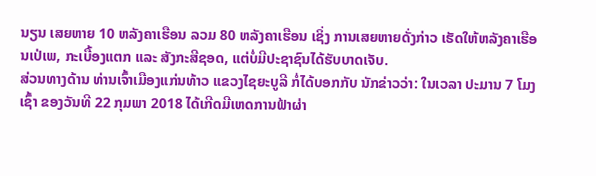ນຽນ ເສຍຫາຍ 10 ຫລັງຄາເຮືອນ ລວມ 80 ຫລັງຄາເຮືອນ ເຊິ່ງ ການເສຍຫາຍດັ່ງກ່າວ ເຮັດໃຫ້ຫລັງຄາເຮືອນເປ່ເພ, ກະເບື້ອງແຕກ ແລະ ສັງກະສີຊອດ, ແຕ່ບໍ່ມີປະຊາຊົນໄດ້ຮັບບາດເຈັບ.
ສ່ວນທາງດ້ານ ທ່ານເຈົ້າເມືອງແກ່ນທ້າວ ແຂວງໄຊຍະບູລີ ກໍ່ໄດ້ບອກກັບ ນັກຂ່າວວ່າ: ໃນເວລາ ປະມານ 7 ໂມງເຊົ້າ ຂອງວັນທີ 22 ກຸມພາ 2018 ໄດ້ເກີດມີເຫດການຟ້າຜ່າ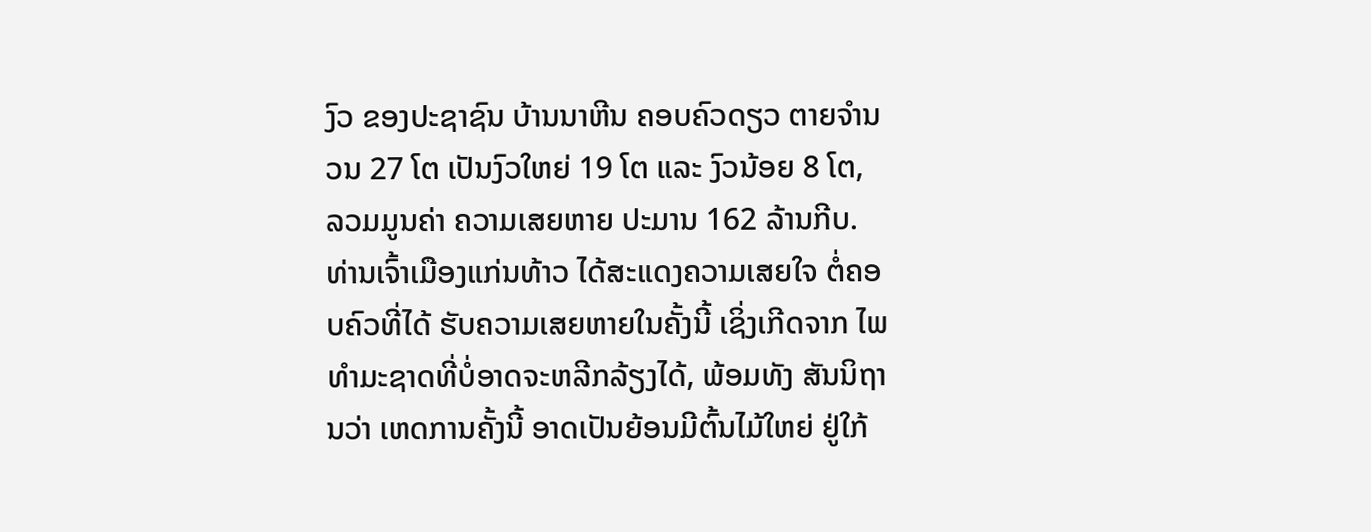ງົວ ຂອງປະຊາຊົນ ບ້ານນາຫີນ ຄອບຄົວດຽວ ຕາຍຈຳນວນ 27 ໂຕ ເປັນງົວໃຫຍ່ 19 ໂຕ ແລະ ງົວນ້ອຍ 8 ໂຕ, ລວມມູນຄ່າ ຄວາມເສຍຫາຍ ປະມານ 162 ລ້ານກີບ. ທ່ານເຈົ້າເມືອງແກ່ນທ້າວ ໄດ້ສະແດງຄວາມເສຍໃຈ ຕໍ່ຄອບຄົວທີ່ໄດ້ ຮັບຄວາມເສຍຫາຍໃນຄັ້ງນີ້ ເຊິ່ງເກີດຈາກ ໄພທຳມະຊາດທີ່ບໍ່ອາດຈະຫລີກລ້ຽງໄດ້, ພ້ອມທັງ ສັນນິຖານວ່າ ເຫດການຄັ້ງນີ້ ອາດເປັນຍ້ອນມີຕົ້ນໄມ້ໃຫຍ່ ຢູ່ໃກ້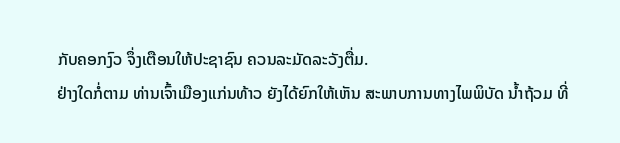ກັບຄອກງົວ ຈຶ່ງເຕືອນໃຫ້ປະຊາຊົນ ຄວນລະມັດລະວັງຕື່ມ.
ຢ່າງໃດກໍ່ຕາມ ທ່ານເຈົ້າເມືອງແກ່ນທ້າວ ຍັງໄດ້ຍົກໃຫ້ເຫັນ ສະພາບການທາງໄພພິບັດ ນໍ້າຖ້ວມ ທີ່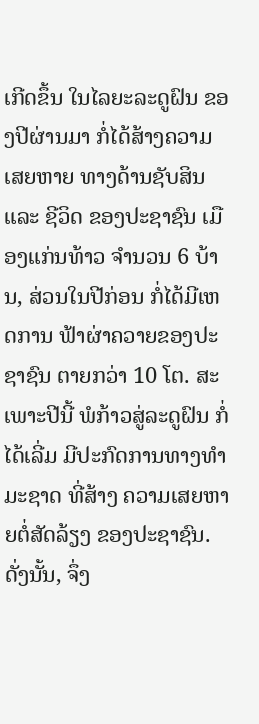ເກີດຂຶ້ນ ໃນໄລຍະລະດູຝົນ ຂອງປີຜ່ານມາ ກໍ່ໄດ້ສ້າງຄວາມເສຍຫາຍ ທາງດ້ານຊັບສິນ ແລະ ຊີວິດ ຂອງປະຊາຊົນ ເມືອງແກ່ນທ້າວ ຈຳນວນ 6 ບ້ານ, ສ່ວນໃນປີກ່ອນ ກໍ່ໄດ້ມີເຫດການ ຟ້າຜ່າຄວາຍຂອງປະຊາຊົນ ຕາຍກວ່າ 10 ໂຕ. ສະເພາະປີນີ້ ພໍກ້າວສູ່ລະດູຝົນ ກໍ່ໄດ້ເລີ່ມ ມີປະກົດການທາງທຳມະຊາດ ທີ່ສ້າງ ຄວາມເສຍຫາຍຕໍ່ສັດລ້ຽງ ຂອງປະຊາຊົນ. ດັ່ງນັ້ນ, ຈຶ່ງ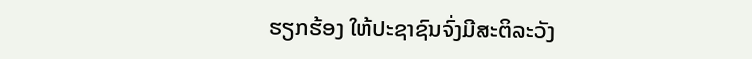ຮຽກຮ້ອງ ໃຫ້ປະຊາຊົນຈົ່ງມີສະຕິລະວັງ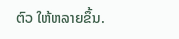ຕົວ ໃຫ້ຫລາຍຂຶ້ນ.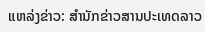ແຫລ່ງຂ່າວ: ສຳນັກຂ່າວສານປະເທດລາວ